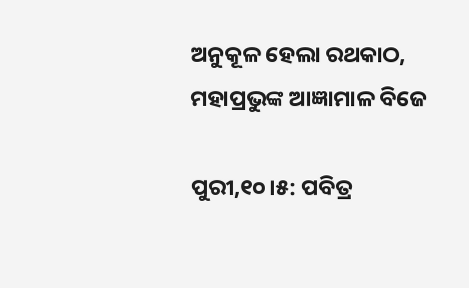ଅନୁକୂଳ ହେଲା ରଥକାଠ, ମହାପ୍ରଭୁଙ୍କ ଆଜ୍ଞାମାଳ ବିଜେ

ପୁରୀ,୧୦।୫: ପବିତ୍ର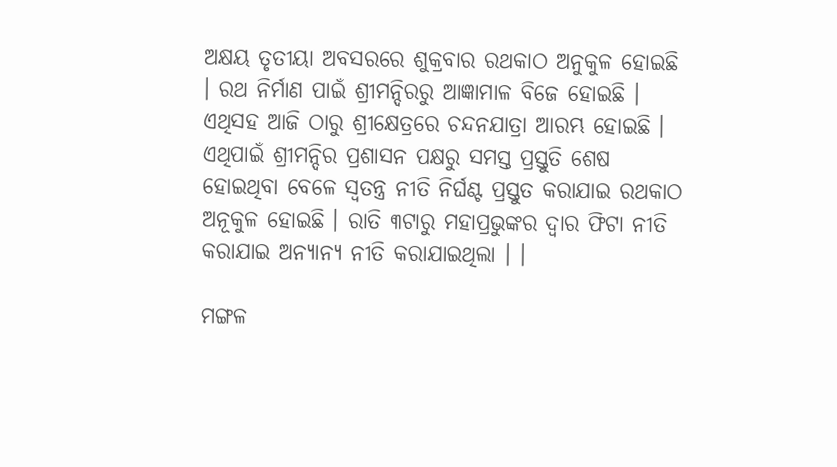ଅକ୍ଷୟ ତୃତୀୟା ଅବସରରେ ଶୁକ୍ରବାର ରଥକାଠ ଅନୁକୁଳ ହୋଇଛି । ରଥ ନିର୍ମାଣ ପାଇଁ ଶ୍ରୀମନ୍ଦିରରୁ ଆଜ୍ଞାମାଳ ବିଜେ ହୋଇଛି । ଏଥିସହ ଆଜି ଠାରୁ ଶ୍ରୀକ୍ଷେତ୍ରରେ ଚନ୍ଦନଯାତ୍ରା ଆରମ୍ଭ ହୋଇଛି । ଏଥିପାଇଁ ଶ୍ରୀମନ୍ଦିର ପ୍ରଶାସନ ପକ୍ଷରୁ ସମସ୍ତ ପ୍ରସ୍ତୁତି ଶେଷ ହୋଇଥିବା ବେଳେ ସ୍ବତନ୍ତ୍ର ନୀତି ନିର୍ଘଣ୍ଟ ପ୍ରସ୍ତୁତ କରାଯାଇ ରଥକାଠ ଅନୂକୁଳ ହୋଇଛି । ରାତି ୩ଟାରୁ ମହାପ୍ରଭୁଙ୍କର ଦ୍ୱାର ଫିଟା ନୀତି କରାଯାଇ ଅନ୍ୟାନ୍ୟ ନୀତି କରାଯାଇଥିଲା । ।

ମଙ୍ଗଳ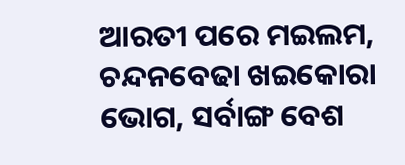ଆରତୀ ପରେ ମଇଲମ, ଚନ୍ଦନବେଢା ଖଇକୋରା ଭୋଗ, ସର୍ବାଙ୍ଗ ବେଶ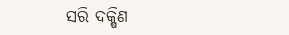ସରି ଦକ୍ଷିଣ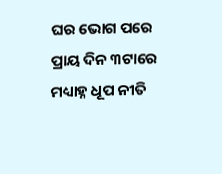ଘର ଭୋଗ ପରେ ପ୍ରାୟ ଦିନ ୩ଟାରେ ମଧ୍ୟାହ୍ନ ଧୂପ ନୀତି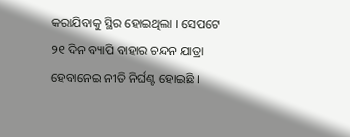କରାଯିବାକୁ ସ୍ଥିର ହୋଇଥିଲା । ସେପଟେ ୨୧ ଦିନ ବ୍ୟାପି ବାହାର ଚନ୍ଦନ ଯାତ୍ରା ହେବାନେଇ ନୀତି ନିର୍ଘଣ୍ଟ ହୋଇଛି ।